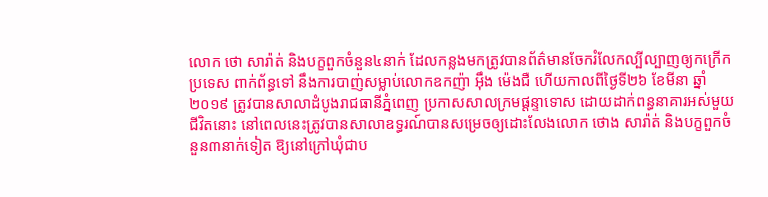លោក ថោ សារ៉ាត់ និងបក្ខពួកចំនួន៤នាក់ ដែលកន្លងមកត្រូវបានព័ត៌មានចែករំលែកល្បីល្បាញឲ្យកក្រើកប្រទេស ពាក់ព័ន្ធទៅ នឹងការបាញ់សម្លាប់លោកឧកញ៉ា អ៊ឹង ម៉េងជឺ ហើយកាលពីថ្ងៃទី២៦ ខែមីនា ឆ្នាំ២០១៩ ត្រូវបានសាលាដំបូងរាជធានីភ្នំពេញ ប្រកាសសាលក្រមផ្ដន្ទាទោស ដោយដាក់ពន្ធនាគារអស់មួយជីវិតនោះ នៅពេលនេះត្រូវបានសាលាឧទ្ធរណ៍បានសម្រេចឲ្យដោះលែងលោក ថោង សារ៉ាត់ និងបក្ខពួកចំនួន៣នាក់ទៀត ឱ្យនៅក្រៅឃុំជាប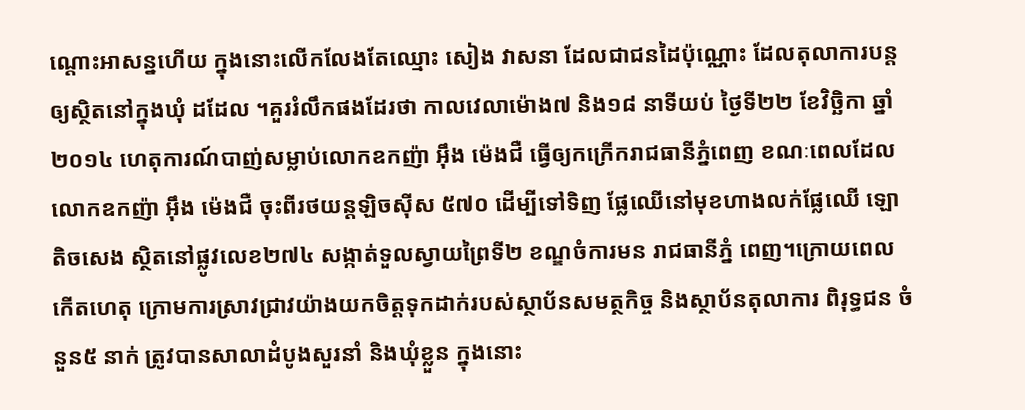ណ្តោះអាសន្នហើយ ក្នុងនោះលើកលែងតែឈ្មោះ សៀង វាសនា ដែលជាជនដៃប៉ុណ្ណោះ ដែលតុលាការបន្តឲ្យស្ថិតនៅក្នុងឃុំ ដដែល ។គួររំលឹកផងដែរថា កាលវេលាម៉ោង៧ និង១៨ នាទីយប់ ថ្ងៃទី២២ ខែវិច្ឆិកា ឆ្នាំ២០១៤ ហេតុការណ៍បាញ់សម្លាប់លោកឧកញ៉ា អ៊ឹង ម៉េងជឺ ធ្វើឲ្យកក្រើករាជធានីភ្នំពេញ ខណៈពេលដែលលោកឧកញ៉ា អ៊ឹង ម៉េងជឺ ចុះពីរថយន្តឡិចស៊ីស ៥៧០ ដើម្បីទៅទិញ ផ្លែឈើនៅមុខហាងលក់ផ្លែឈើ ឡោ តិចសេង ស្ថិតនៅផ្លូវលេខ២៧៤ សង្កាត់ទួលស្វាយព្រៃទី២ ខណ្ឌចំការមន រាជធានីភ្នំ ពេញ។ក្រោយពេលកើតហេតុ ក្រោមការស្រាវជ្រាវយ៉ាងយកចិត្តទុកដាក់របស់ស្ថាប័នសមត្ថកិច្ច និងស្ថាប័នតុលាការ ពិរុទ្ធជន ចំនួន៥ នាក់ ត្រូវបានសាលាដំបូងសួរនាំ និងឃុំខ្លួន ក្នុងនោះ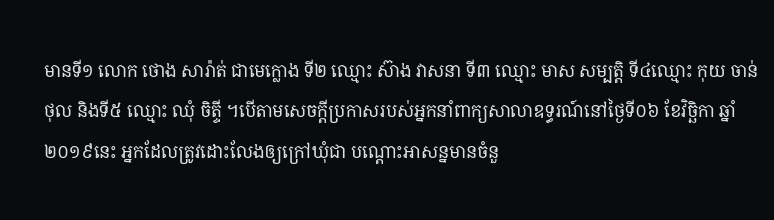មានទី១ លោក ថោង សារ៉ាត់ ជាមេក្លោង ទី២ ឈ្មោះ ស៊ាង វាសនា ទី៣ ឈ្មោះ មាស សម្បត្តិ ទី៤ឈ្មោះ កុយ ចាន់ថុល និងទី៥ ឈ្មោះ ឈុំ ចិត្ទី ។បើតាមសេចក្តីប្រកាសរបស់អ្នកនាំពាក្យសាលាឧទ្ធរណ៍នៅថ្ងៃទី០៦ ខែវិច្ឆិកា ឆ្នាំ២០១៩នេះ អ្នកដែលត្រូវដោះលែងឲ្យក្រៅឃុំជា បណ្តោះអាសន្នមានចំនួ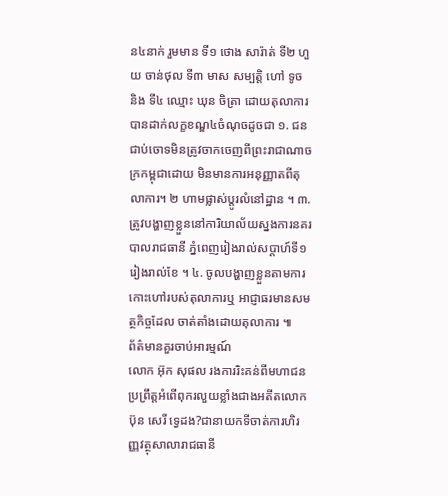ន៤នាក់ រួមមាន ទី១ ថោង សារ៉ាត់ ទី២ ហួយ ចាន់ថុល ទី៣ មាស សម្បត្តិ ហៅ ទូច និង ទី៤ ឈ្មោះ ឃុន ចិត្រា ដោយតុលាការបានដាក់លក្ខខណ្ឌ៤ចំណុចដូចជា ១. ជនជាប់ចោទមិនត្រូវចាកចេញពីព្រះរាជាណាចក្រកម្ពុជាដោយ មិនមានការអនុញ្ញាតពីតុលាការ។ ២ ហាមផ្លាស់ប្តូរលំនៅដ្ឋាន ។ ៣. ត្រូវបង្ហាញខ្លួននៅការិយាល័យស្នងការនគរបាលរាជធានី ភ្នំពេញរៀងរាល់សប្តាហ៍ទី១ រៀងរាល់ខែ ។ ៤. ចូលបង្ហាញខ្លួនតាមការកោះហៅរបស់តុលាការឬ អាជ្ញាធរមានសមត្ថកិច្ចដែល ចាត់តាំងដោយតុលាការ ៕
ព័ត៌មានគួរចាប់អារម្មណ៍
លោក អ៊ុក សុផល រងការរិះគន់ពីមហាជនប្រព្រឹត្តអំពើពុករលួយខ្លាំងជាងអតីតលោក ប៊ុន សេរី ទ្វេដង?ជានាយកទីចាត់ការហិរញ្ញវត្ថុសាលារាជធានី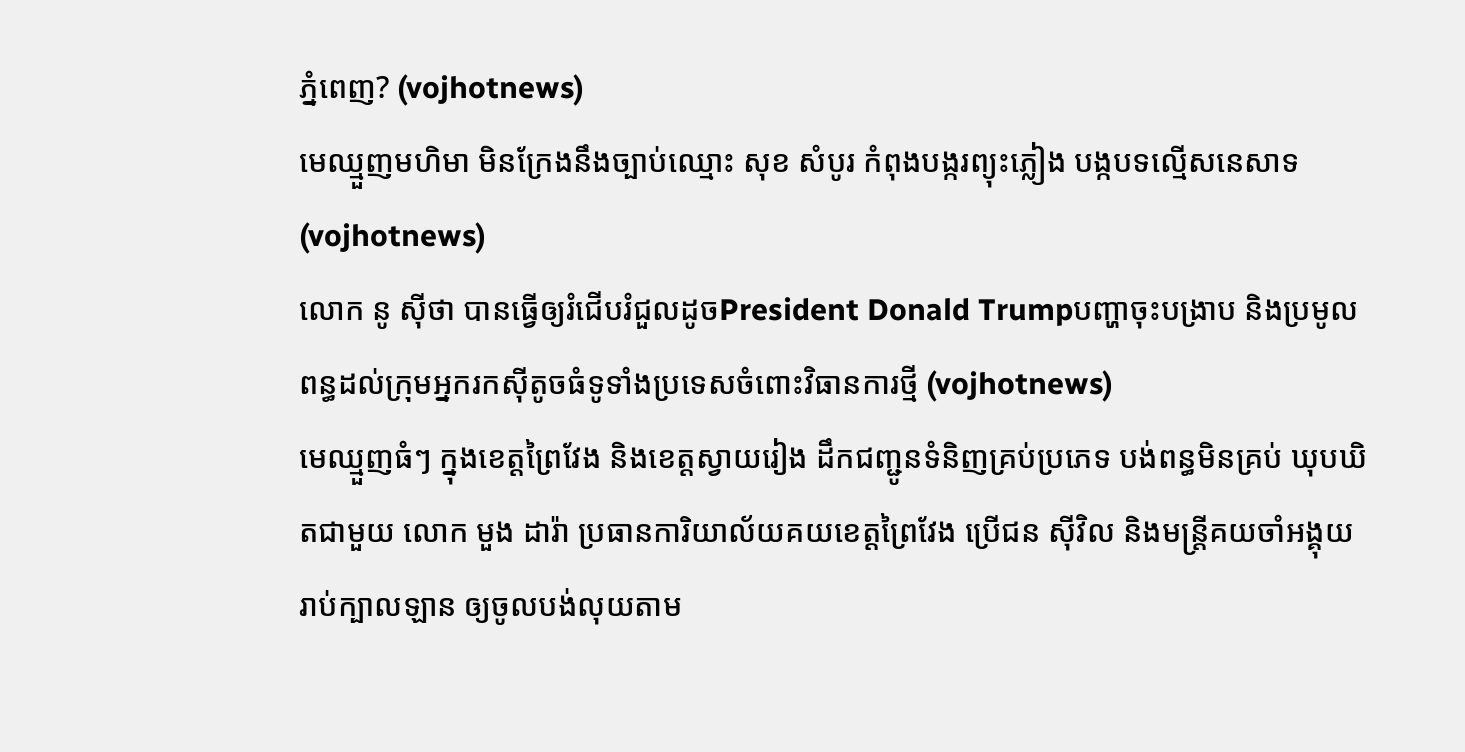ភ្នំពេញ? (vojhotnews)
មេឈ្មួញមហិមា មិនក្រែងនឹងច្បាប់ឈ្មោះ សុខ សំបូរ កំពុងបង្ករព្យុះភ្លៀង បង្កបទល្មើសនេសាទ (vojhotnews)
លោក នូ សុីថា បានធ្វើឲ្យរំជើបរំជួលដូចPresident Donald Trumpបញ្ហាចុះបង្រាប និងប្រមូលពន្ធដល់ក្រុមអ្នករកស៊ីតូចធំទូទាំងប្រទេសចំពោះវិធានការថ្មី (vojhotnews)
មេឈ្មួញធំៗ ក្នុងខេត្តព្រៃវែង និងខេត្តស្វាយរៀង ដឹកជញ្ជូនទំនិញគ្រប់ប្រភេទ បង់ពន្ធមិនគ្រប់ ឃុបឃិតជាមួយ លោក មួង ដារ៉ា ប្រធានការិយាល័យគយខេត្តព្រៃវែង ប្រេីជន សុីវិល និងមន្ត្រីគយចាំអង្គុយរាប់ក្បាលឡាន ឲ្យចូលបង់លុយតាម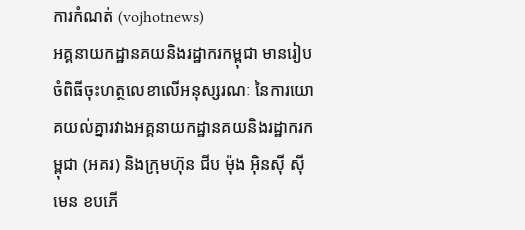ការកំណត់ (vojhotnews)
អគ្គនាយកដ្ឋានគយនិងរដ្ឋាករកម្ពុជា មានរៀបចំពិធីចុះហត្ថលេខាលើអនុស្សរណៈ នៃការយោគយល់គ្នារវាងអគ្គនាយកដ្ឋានគយនិងរដ្ឋាករកម្ពុជា (អគរ) និងក្រុមហ៊ុន ជីប ម៉ុង អ៊ិនស៊ី ស៊ីមេន ខបភើ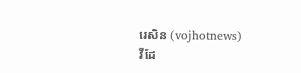រេសិន (vojhotnews)
វីដែ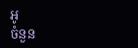អូ
ចំនួន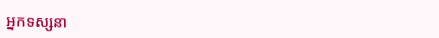អ្នកទស្សនា